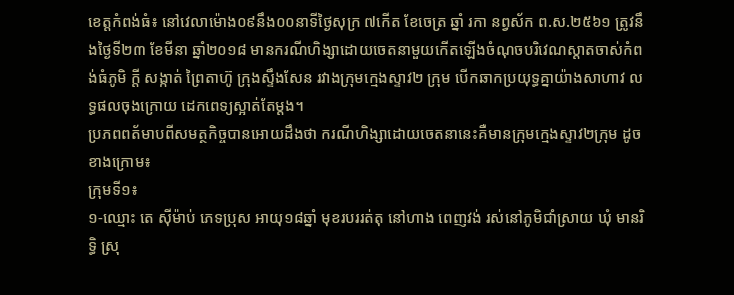ខេត្តកំពង់ធំ៖ នៅវេលាម៉ោង០៩នឹង០០នាទីថ្ងៃសុក្រ ៧កើត ខែចេត្រ ឆ្នាំ រកា នព្វស័ក ព.ស.២៥៦១ ត្រូវនឹងថ្ងៃទី២៣ ខែមីនា ឆ្នាំ២០១៨ មានករណីហិង្សាដោយចេតនាមួយកើតឡើងចំណុចបរិវេណស្តាតចាស់កំពង់ធំភូមិ ក្តី សង្កាត់ ព្រៃតាហ៊ូ ក្រុងស្ទឹងសែន រវាងក្រុមក្មេងស្ទាវ២ ក្រុម បើកឆាកប្រយុទ្ធគ្នាយ៉ាងសាហាវ លទ្ធផលចុងក្រោយ ដេកពេទ្យស្អាត់តែម្ដង។
ប្រភពពត័មាបពីសមត្ថកិច្ចបានអោយដឹងថា ករណីហិង្សាដោយចេតនានេះគឺមានក្រុមក្មេងស្ទាវ២ក្រុម ដូចខាងក្រោម៖
ក្រុមទី១៖
១-ឈ្មោះ តេ ស៊ីម៉ាប់ ភេទប្រុស អាយុ១៨ឆ្នាំ មុខរបររត់តុ នៅហាង ពេញវង់ រស់នៅភូមិជាំស្រាយ ឃុំ មានរិទ្ធិ ស្រុ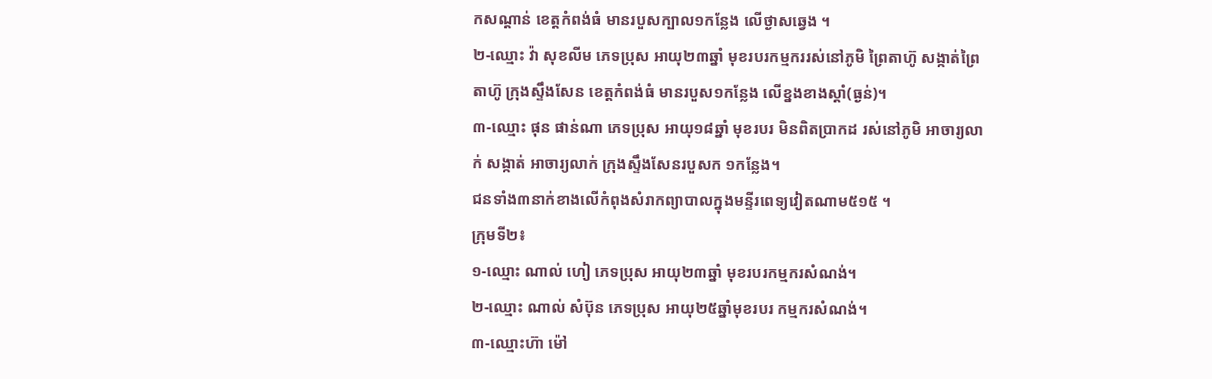កសណ្តាន់ ខេត្តកំពង់ធំ មានរបួសក្បាល១កន្លែង លើថ្ងាសឆ្វេង ។
២-ឈ្មោះ វ៉ា សុខលីម ភេទប្រុស អាយុ២៣ឆ្នាំ មុខរបរកម្មកររស់នៅភូមិ ព្រៃតាហ៊ូ សង្កាត់ព្រៃតាហ៊ូ ក្រុងស្ទឹងសែន ខេត្តកំពង់ធំ មានរបួស១កន្លែង លើខ្នងខាងស្តាំ(ធ្ងន់)។
៣-ឈ្មោះ ផុន ផាន់ណា ភេទប្រុស អាយុ១៨ឆ្នាំ មុខរបរ មិនពិតប្រាកដ រស់នៅភូមិ អាចារ្យលាក់ សង្កាត់ អាចារ្យលាក់ ក្រុងស្ទឹងសែនរបួសក ១កន្លែង។
ជនទាំង៣នាក់ខាងលើកំពុងសំរាកព្យាបាលក្នុងមន្ទីរពេទ្យវៀតណាម៥១៥ ។
ក្រុមទី២៖
១-ឈ្មោះ ណាល់ ហៀ ភេទប្រុស អាយុ២៣ឆ្នាំ មុខរបរកម្មករសំណង់។
២-ឈ្មោះ ណាល់ សំប៊ុន ភេទប្រុស អាយុ២៥ឆ្នាំមុខរបរ កម្មករសំណង់។
៣-ឈ្មោះហ៊ា ម៉ៅ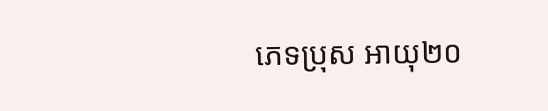ភេទប្រុស អាយុ២០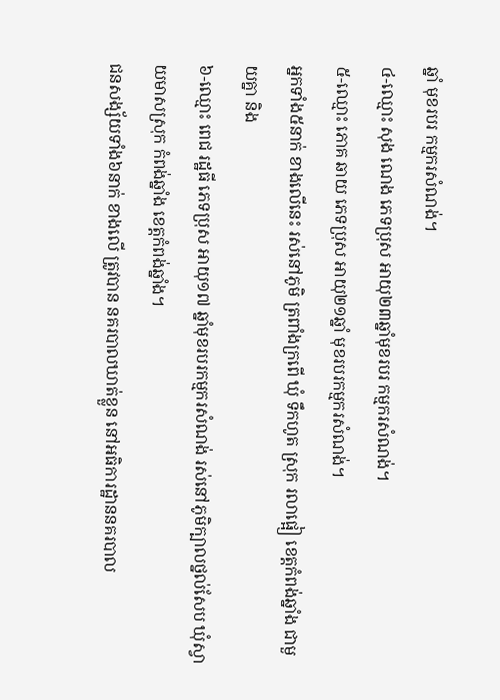ឆ្នាំ មុខរបរ កម្មករសំណង់។
៤-ឈ្មោះ សុង ណេង ភេទប្រុស អាយុ២៣ឆ្នាំមុខរបរ កម្មករសំណង់។
៥-ឈ្មោះ ភោគ ឆាយ ភេទប្រុស អាយុ២១ឆ្នាំ មុខរបរកម្មករសំណង់។
អ្នកទាំង៥នាក់ ខាងលើនេះ រស់នៅភូមិ ត្រពាំងក្រពើ ឃុំ ទឹកហូត ស្រុក រលាផ្អៀ ខេត្តកំពង់ឆ្នាំង ជាមួយគ្នា និង
៦-ឈ្មោះ ពេជ រដ្ឋធី ភេទប្រុស អាយុ១៧ ឆ្នាំមុខរបរកម្មករសំណង់ រស់នៅភូមិក្បាលថ្នល់សែប ឃុំស្វាយមាសស្រុក កំពង់ឆ្នាំង ខេត្តកំពង់ឆ្នាំង។
ជនសង្ស័យទាំង៦នាក់ ខាងលើ ត្រូវបាន នគរបាលឃាត់ខ្លួន នៅអធិការដ្ឋាននគរបាល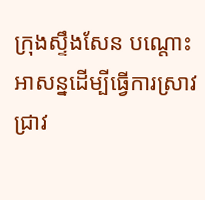ក្រុងស្ទឹងសែន បណ្តោះអាសន្នដើម្បីធ្វើការស្រាវជ្រាវ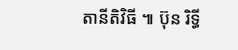តានីតិវិធី ៕ ប៊ុន រិទ្ធី